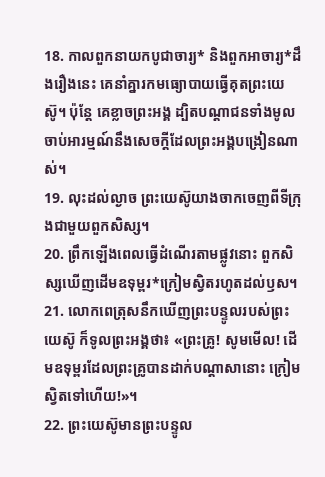18. កាលពួកនាយកបូជាចារ្យ* និងពួកអាចារ្យ*ដឹងរឿងនេះ គេនាំគ្នារកមធ្យោបាយធ្វើគុតព្រះយេស៊ូ។ ប៉ុន្តែ គេខ្លាចព្រះអង្គ ដ្បិតបណ្ដាជនទាំងមូលចាប់អារម្មណ៍នឹងសេចក្ដីដែលព្រះអង្គបង្រៀនណាស់។
19. លុះដល់ល្ងាច ព្រះយេស៊ូយាងចាកចេញពីទីក្រុងជាមួយពួកសិស្ស។
20. ព្រឹកឡើងពេលធ្វើដំណើរតាមផ្លូវនោះ ពួកសិស្សឃើញដើមឧទុម្ពរ*ក្រៀមស្វិតរហូតដល់ឫស។
21. លោកពេត្រុសនឹកឃើញព្រះបន្ទូលរបស់ព្រះយេស៊ូ ក៏ទូលព្រះអង្គថា៖ «ព្រះគ្រូ! សូមមើល! ដើមឧទុម្ពរដែលព្រះគ្រូបានដាក់បណ្ដាសានោះ ក្រៀមស្វិតទៅហើយ!»។
22. ព្រះយេស៊ូមានព្រះបន្ទូល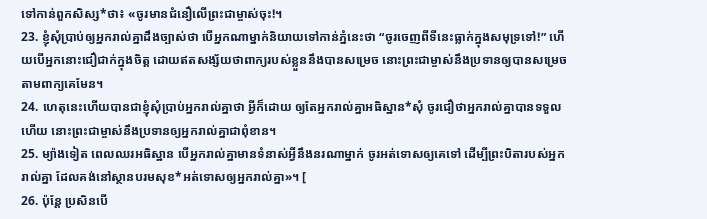ទៅកាន់ពួកសិស្ស*ថា៖ «ចូរមានជំនឿលើព្រះជាម្ចាស់ចុះ!។
23. ខ្ញុំសុំប្រាប់ឲ្យអ្នករាល់គ្នាដឹងច្បាស់ថា បើអ្នកណាម្នាក់និយាយទៅកាន់ភ្នំនេះថា “ចូរចេញពីទីនេះធ្លាក់ក្នុងសមុទ្រទៅ!” ហើយបើអ្នកនោះជឿជាក់ក្នុងចិត្ត ដោយឥតសង្ស័យថាពាក្យរបស់ខ្លួននឹងបានសម្រេច នោះព្រះជាម្ចាស់នឹងប្រទានឲ្យបានសម្រេចតាមពាក្យគេមែន។
24. ហេតុនេះហើយបានជាខ្ញុំសុំប្រាប់អ្នករាល់គ្នាថា អ្វីក៏ដោយ ឲ្យតែអ្នករាល់គ្នាអធិស្ឋាន*សុំ ចូរជឿថាអ្នករាល់គ្នាបានទទួលហើយ នោះព្រះជាម្ចាស់នឹងប្រទានឲ្យអ្នករាល់គ្នាជាពុំខាន។
25. ម្យ៉ាងទៀត ពេលឈរអធិស្ឋាន បើអ្នករាល់គ្នាមានទំនាស់អ្វីនឹងនរណាម្នាក់ ចូរអត់ទោសឲ្យគេទៅ ដើម្បីព្រះបិតារបស់អ្នករាល់គ្នា ដែលគង់នៅស្ថានបរមសុខ*អត់ទោសឲ្យអ្នករាល់គ្នា»។ [
26. ប៉ុន្តែ ប្រសិនបើ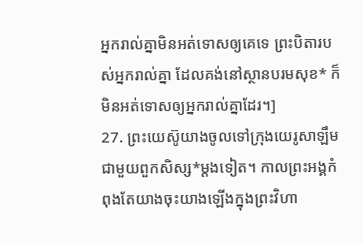អ្នករាល់គ្នាមិនអត់ទោសឲ្យគេទេ ព្រះបិតារបស់អ្នករាល់គ្នា ដែលគង់នៅស្ថានបរមសុខ* ក៏មិនអត់ទោសឲ្យអ្នករាល់គ្នាដែរ។]
27. ព្រះយេស៊ូយាងចូលទៅក្រុងយេរូសាឡឹមជាមួយពួកសិស្ស*ម្ដងទៀត។ កាលព្រះអង្គកំពុងតែយាងចុះយាងឡើងក្នុងព្រះវិហា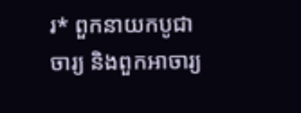រ* ពួកនាយកបូជាចារ្យ និងពួកអាចារ្យ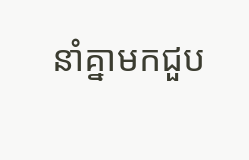នាំគ្នាមកជួប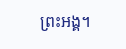ព្រះអង្គ។